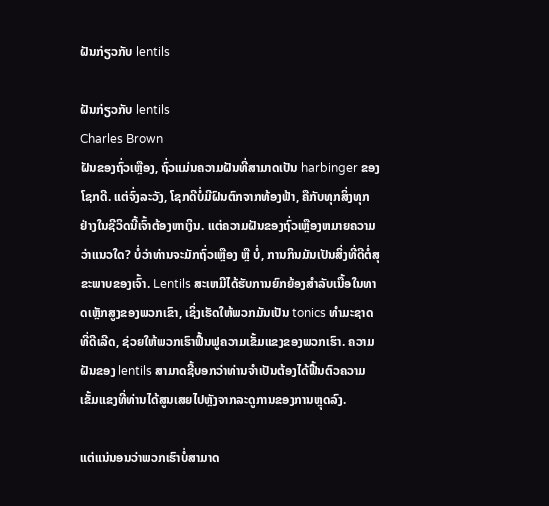ຝັນກ່ຽວກັບ lentils

ຝັນກ່ຽວກັບ lentils
Charles Brown
ຝັນຂອງຖົ່ວເຫຼືອງ, ຖົ່ວແມ່ນຄວາມຝັນທີ່ສາມາດເປັນ harbinger ຂອງໂຊກດີ. ແຕ່ຈົ່ງລະວັງ, ໂຊກດີບໍ່ມີຝົນຕົກຈາກທ້ອງຟ້າ, ຄືກັບທຸກສິ່ງທຸກຢ່າງໃນຊີວິດນີ້ເຈົ້າຕ້ອງຫາເງິນ. ແຕ່ຄວາມຝັນຂອງຖົ່ວເຫຼືອງຫມາຍຄວາມວ່າແນວໃດ? ບໍ່ວ່າທ່ານຈະມັກຖົ່ວເຫຼືອງ ຫຼື ບໍ່, ການກິນມັນເປັນສິ່ງທີ່ດີຕໍ່ສຸຂະພາບຂອງເຈົ້າ. Lentils ສະເຫມີໄດ້ຮັບການຍົກຍ້ອງສໍາລັບເນື້ອໃນທາດເຫຼັກສູງຂອງພວກເຂົາ, ເຊິ່ງເຮັດໃຫ້ພວກມັນເປັນ tonics ທໍາມະຊາດທີ່ດີເລີດ, ຊ່ວຍໃຫ້ພວກເຮົາຟື້ນຟູຄວາມເຂັ້ມແຂງຂອງພວກເຮົາ. ຄວາມຝັນຂອງ lentils ສາມາດຊີ້ບອກວ່າທ່ານຈໍາເປັນຕ້ອງໄດ້ຟື້ນຕົວຄວາມເຂັ້ມແຂງທີ່ທ່ານໄດ້ສູນເສຍໄປຫຼັງຈາກລະດູການຂອງການຫຼຸດລົງ.

ແຕ່ແນ່ນອນວ່າພວກເຮົາບໍ່ສາມາດ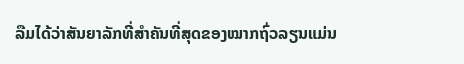ລືມໄດ້ວ່າສັນຍາລັກທີ່ສຳຄັນທີ່ສຸດຂອງໝາກຖົ່ວລຽນແມ່ນ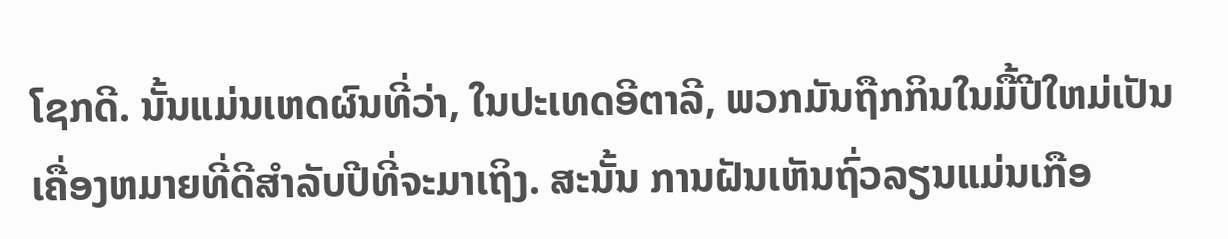ໂຊກດີ. ນັ້ນແມ່ນເຫດຜົນທີ່ວ່າ, ໃນປະເທດອີຕາລີ, ພວກມັນຖືກກິນໃນມື້ປີໃຫມ່ເປັນເຄື່ອງຫມາຍທີ່ດີສໍາລັບປີທີ່ຈະມາເຖິງ. ສະນັ້ນ ການຝັນເຫັນຖົ່ວລຽນແມ່ນເກືອ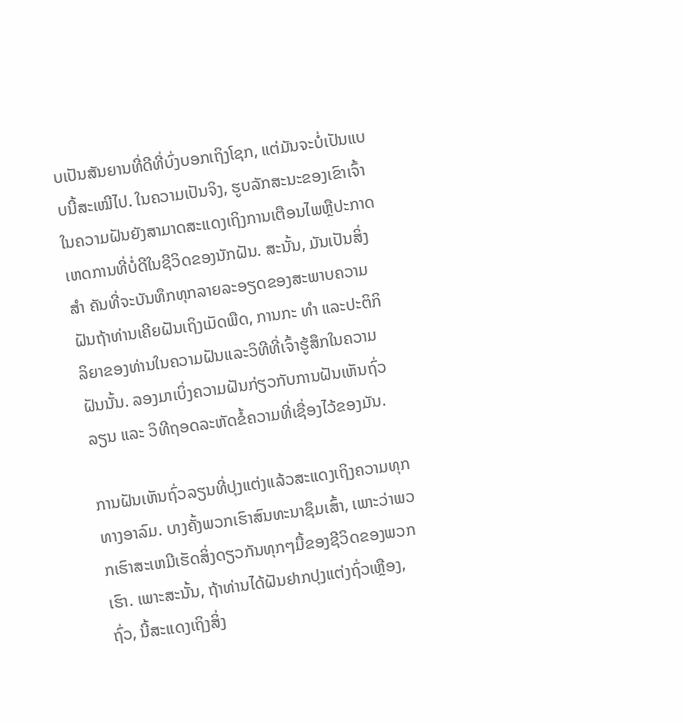ບເປັນສັນຍານທີ່ດີທີ່ບົ່ງບອກເຖິງໂຊກ, ແຕ່ມັນຈະບໍ່ເປັນແບບນີ້ສະເໝີໄປ. ໃນຄວາມເປັນຈິງ, ຮູບລັກສະນະຂອງເຂົາເຈົ້າໃນຄວາມຝັນຍັງສາມາດສະແດງເຖິງການເຕືອນໄພຫຼືປະກາດເຫດການທີ່ບໍ່ດີໃນຊີວິດຂອງນັກຝັນ. ສະນັ້ນ, ມັນເປັນສິ່ງ ສຳ ຄັນທີ່ຈະບັນທຶກທຸກລາຍລະອຽດຂອງສະພາບຄວາມຝັນຖ້າທ່ານເຄີຍຝັນເຖິງເມັດພືດ, ການກະ ທຳ ແລະປະຕິກິລິຍາຂອງທ່ານໃນຄວາມຝັນແລະວິທີທີ່ເຈົ້າຮູ້ສຶກໃນຄວາມຝັນນັ້ນ. ລອງມາເບິ່ງຄວາມຝັນກ່ຽວກັບການຝັນເຫັນຖົ່ວລຽນ ແລະ ວິທີຖອດລະຫັດຂໍ້ຄວາມທີ່ເຊື່ອງໄວ້ຂອງມັນ.

ການຝັນເຫັນຖົ່ວລຽນທີ່ປຸງແຕ່ງແລ້ວສະແດງເຖິງຄວາມທຸກທາງອາລົມ. ບາງຄັ້ງພວກເຮົາສົນທະນາຊຶມເສົ້າ, ເພາະວ່າພວກເຮົາສະເຫມີເຮັດສິ່ງດຽວກັນທຸກໆມື້ຂອງຊີວິດຂອງພວກເຮົາ. ເພາະສະນັ້ນ, ຖ້າທ່ານໄດ້ຝັນຢາກປຸງແຕ່ງຖົ່ວເຫຼືອງ, ຖົ່ວ, ນີ້ສະແດງເຖິງສິ່ງ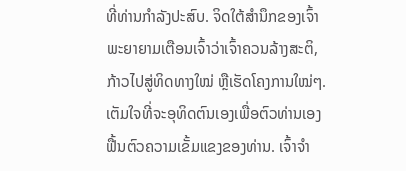ທີ່ທ່ານກໍາລັງປະສົບ. ຈິດໃຕ້ສຳນຶກຂອງເຈົ້າພະຍາຍາມເຕືອນເຈົ້າວ່າເຈົ້າຄວນລ້າງສະຕິ, ກ້າວໄປສູ່ທິດທາງໃໝ່ ຫຼືເຮັດໂຄງການໃໝ່ໆ. ເຕັມໃຈທີ່ຈະອຸທິດຕົນເອງເພື່ອຕົວທ່ານເອງຟື້ນຕົວຄວາມເຂັ້ມແຂງຂອງທ່ານ. ເຈົ້າຈໍາ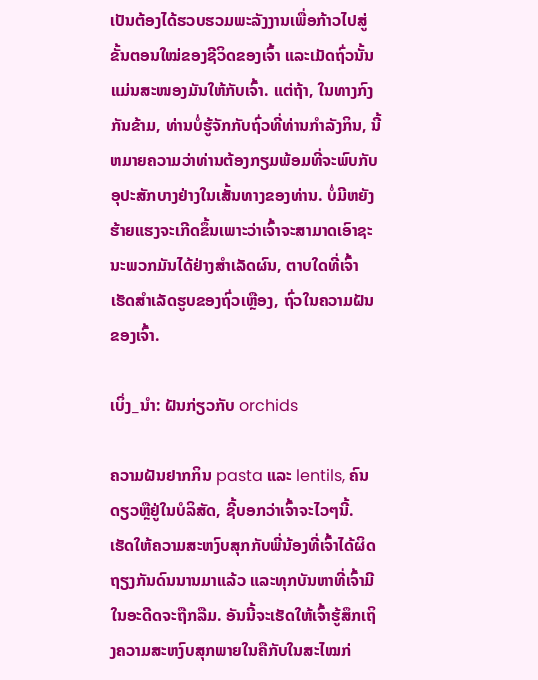ເປັນຕ້ອງໄດ້ຮວບຮວມພະລັງງານເພື່ອກ້າວໄປສູ່ຂັ້ນຕອນໃໝ່ຂອງຊີວິດຂອງເຈົ້າ ແລະເມັດຖົ່ວນັ້ນແມ່ນສະໜອງມັນໃຫ້ກັບເຈົ້າ. ແຕ່ຖ້າ, ໃນທາງກົງກັນຂ້າມ, ທ່ານບໍ່ຮູ້ຈັກກັບຖົ່ວທີ່ທ່ານກໍາລັງກິນ, ນີ້ຫມາຍຄວາມວ່າທ່ານຕ້ອງກຽມພ້ອມທີ່ຈະພົບກັບອຸປະສັກບາງຢ່າງໃນເສັ້ນທາງຂອງທ່ານ. ບໍ່ມີຫຍັງຮ້າຍແຮງຈະເກີດຂຶ້ນເພາະວ່າເຈົ້າຈະສາມາດເອົາຊະນະພວກມັນໄດ້ຢ່າງສໍາເລັດຜົນ, ຕາບໃດທີ່ເຈົ້າເຮັດສໍາເລັດຮູບຂອງຖົ່ວເຫຼືອງ, ຖົ່ວໃນຄວາມຝັນຂອງເຈົ້າ.

ເບິ່ງ_ນຳ: ຝັນກ່ຽວກັບ orchids

ຄວາມຝັນຢາກກິນ pasta ແລະ lentils, ຄົນດຽວຫຼືຢູ່ໃນບໍລິສັດ, ຊີ້ບອກວ່າເຈົ້າຈະໄວໆນີ້. ເຮັດໃຫ້ຄວາມສະຫງົບສຸກກັບພີ່ນ້ອງທີ່ເຈົ້າໄດ້ຜິດຖຽງກັນດົນນານມາແລ້ວ ແລະທຸກບັນຫາທີ່ເຈົ້າມີໃນອະດີດຈະຖືກລືມ. ອັນນີ້ຈະເຮັດໃຫ້ເຈົ້າຮູ້ສຶກເຖິງຄວາມສະຫງົບສຸກພາຍໃນຄືກັບໃນສະໄໝກ່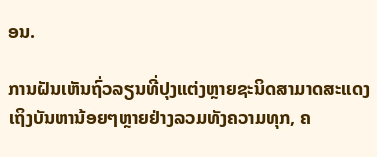ອນ.

ການຝັນເຫັນຖົ່ວລຽນທີ່ປຸງແຕ່ງຫຼາຍຊະນິດສາມາດສະແດງເຖິງບັນຫານ້ອຍໆຫຼາຍຢ່າງລວມທັງຄວາມທຸກ, ຄ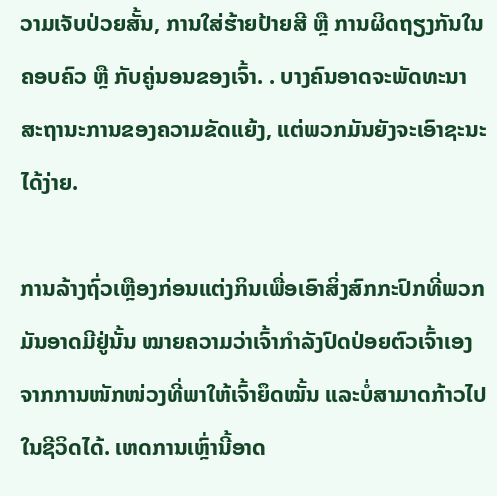ວາມເຈັບປ່ວຍສັ້ນ, ການໃສ່ຮ້າຍປ້າຍສີ ຫຼື ການຜິດຖຽງກັນໃນຄອບຄົວ ຫຼື ກັບຄູ່ນອນຂອງເຈົ້າ. . ບາງຄົນອາດຈະພັດທະນາສະຖານະການຂອງຄວາມຂັດແຍ້ງ, ແຕ່ພວກມັນຍັງຈະເອົາຊະນະໄດ້ງ່າຍ.

ການລ້າງຖົ່ວເຫຼືອງກ່ອນແຕ່ງກິນເພື່ອເອົາສິ່ງສົກກະປົກທີ່ພວກມັນອາດມີຢູ່ນັ້ນ ໝາຍຄວາມວ່າເຈົ້າກຳລັງປົດປ່ອຍຕົວເຈົ້າເອງຈາກການໜັກໜ່ວງທີ່ພາໃຫ້ເຈົ້າຍຶດໝັ້ນ ແລະບໍ່ສາມາດກ້າວໄປໃນຊີວິດໄດ້. ເຫດການເຫຼົ່ານີ້ອາດ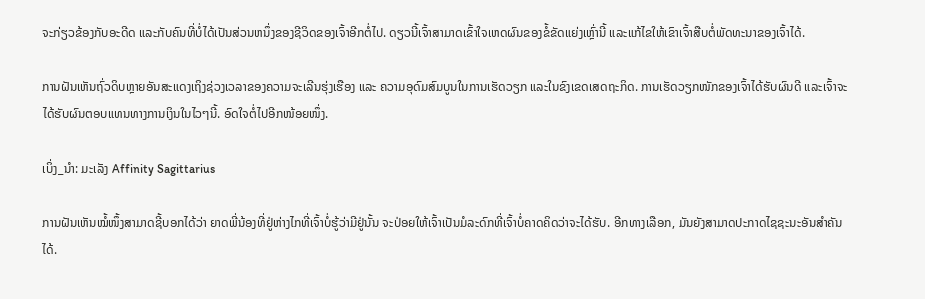ຈະກ່ຽວຂ້ອງກັບອະດີດ ແລະກັບຄົນທີ່ບໍ່ໄດ້ເປັນສ່ວນຫນຶ່ງຂອງຊີວິດຂອງເຈົ້າອີກຕໍ່ໄປ. ດຽວນີ້ເຈົ້າສາມາດເຂົ້າໃຈເຫດຜົນຂອງຂໍ້ຂັດແຍ່ງເຫຼົ່ານີ້ ແລະແກ້ໄຂໃຫ້ເຂົາເຈົ້າສືບຕໍ່ພັດທະນາຂອງເຈົ້າໄດ້.

ການຝັນເຫັນຖົ່ວດິບຫຼາຍອັນສະແດງເຖິງຊ່ວງເວລາຂອງຄວາມຈະເລີນຮຸ່ງເຮືອງ ແລະ ຄວາມອຸດົມສົມບູນໃນການເຮັດວຽກ ແລະໃນຂົງເຂດເສດຖະກິດ. ການເຮັດວຽກໜັກຂອງເຈົ້າໄດ້ຮັບຜົນດີ ແລະເຈົ້າຈະໄດ້ຮັບຜົນຕອບແທນທາງການເງິນໃນໄວໆນີ້. ອົດໃຈຕໍ່ໄປອີກໜ້ອຍໜຶ່ງ.

ເບິ່ງ_ນຳ: ມະເລັງ Affinity Sagittarius

ການຝັນເຫັນໝໍ້ໜຶ້ງສາມາດຊີ້ບອກໄດ້ວ່າ ຍາດພີ່ນ້ອງທີ່ຢູ່ຫ່າງໄກທີ່ເຈົ້າບໍ່ຮູ້ວ່າມີຢູ່ນັ້ນ ຈະປ່ອຍໃຫ້ເຈົ້າເປັນມໍລະດົກທີ່ເຈົ້າບໍ່ຄາດຄິດວ່າຈະໄດ້ຮັບ. ອີກທາງເລືອກ, ມັນຍັງສາມາດປະກາດໄຊຊະນະອັນສຳຄັນໄດ້.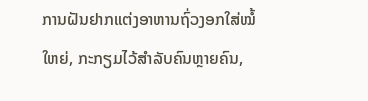ການຝັນຢາກແຕ່ງອາຫານຖົ່ວງອກໃສ່ໝໍ້ໃຫຍ່, ກະກຽມໄວ້ສຳລັບຄົນຫຼາຍຄົນ,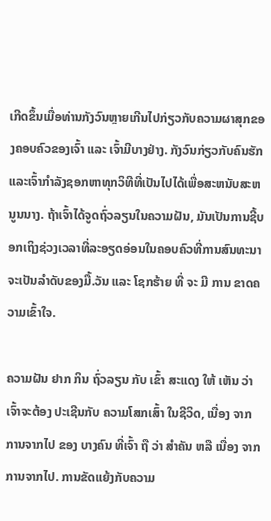ເກີດຂຶ້ນເມື່ອທ່ານກັງວົນຫຼາຍເກີນໄປກ່ຽວກັບຄວາມຜາສຸກຂອງຄອບຄົວຂອງເຈົ້າ ແລະ ເຈົ້າມີບາງຢ່າງ. ກັງວົນກ່ຽວກັບຄົນຮັກແລະເຈົ້າກໍາລັງຊອກຫາທຸກວິທີທີ່ເປັນໄປໄດ້ເພື່ອສະຫນັບສະຫນູນນາງ. ຖ້າເຈົ້າໄດ້ຈູດຖົ່ວລຽນໃນຄວາມຝັນ, ມັນເປັນການຊີ້ບອກເຖິງຊ່ວງເວລາທີ່ລະອຽດອ່ອນໃນຄອບຄົວທີ່ການສົນທະນາຈະເປັນລໍາດັບຂອງມື້.ວັນ ແລະ ໂຊກຮ້າຍ ທີ່ ຈະ ມີ ການ ຂາດຄວາມເຂົ້າໃຈ.

ຄວາມຝັນ ຢາກ ກິນ ຖົ່ວລຽນ ກັບ ເຂົ້າ ສະແດງ ໃຫ້ ເຫັນ ວ່າ ເຈົ້າຈະຕ້ອງ ປະເຊີນກັບ ຄວາມໂສກເສົ້າ ໃນຊີວິດ, ເນື່ອງ ຈາກ ການຈາກໄປ ຂອງ ບາງຄົນ ທີ່ເຈົ້າ ຖື ວ່າ ສຳຄັນ ຫລື ເນື່ອງ ຈາກ ການຈາກໄປ. ການຂັດແຍ້ງກັບຄວາມ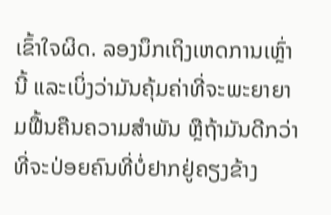ເຂົ້າໃຈຜິດ. ລອງນຶກເຖິງເຫດການເຫຼົ່ານີ້ ແລະເບິ່ງວ່າມັນຄຸ້ມຄ່າທີ່ຈະພະຍາຍາມຟື້ນຄືນຄວາມສຳພັນ ຫຼືຖ້າມັນດີກວ່າທີ່ຈະປ່ອຍຄົນທີ່ບໍ່ຢາກຢູ່ຄຽງຂ້າງ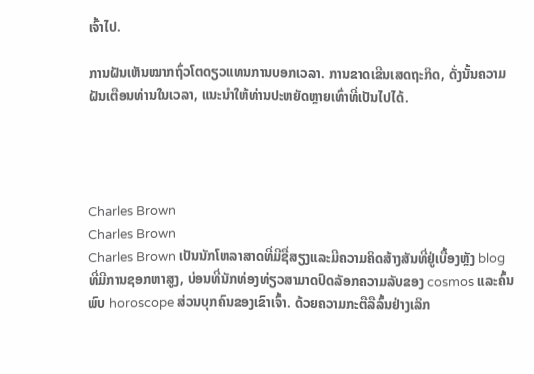ເຈົ້າໄປ.

ການຝັນເຫັນໝາກຖົ່ວໂຕດຽວແທນການບອກເວລາ. ການຂາດເຂີນເສດຖະກິດ, ດັ່ງນັ້ນຄວາມຝັນເຕືອນທ່ານໃນເວລາ, ແນະນໍາໃຫ້ທ່ານປະຫຍັດຫຼາຍເທົ່າທີ່ເປັນໄປໄດ້.




Charles Brown
Charles Brown
Charles Brown ເປັນນັກໂຫລາສາດທີ່ມີຊື່ສຽງແລະມີຄວາມຄິດສ້າງສັນທີ່ຢູ່ເບື້ອງຫຼັງ blog ທີ່ມີການຊອກຫາສູງ, ບ່ອນທີ່ນັກທ່ອງທ່ຽວສາມາດປົດລັອກຄວາມລັບຂອງ cosmos ແລະຄົ້ນພົບ horoscope ສ່ວນບຸກຄົນຂອງເຂົາເຈົ້າ. ດ້ວຍຄວາມກະຕືລືລົ້ນຢ່າງເລິກ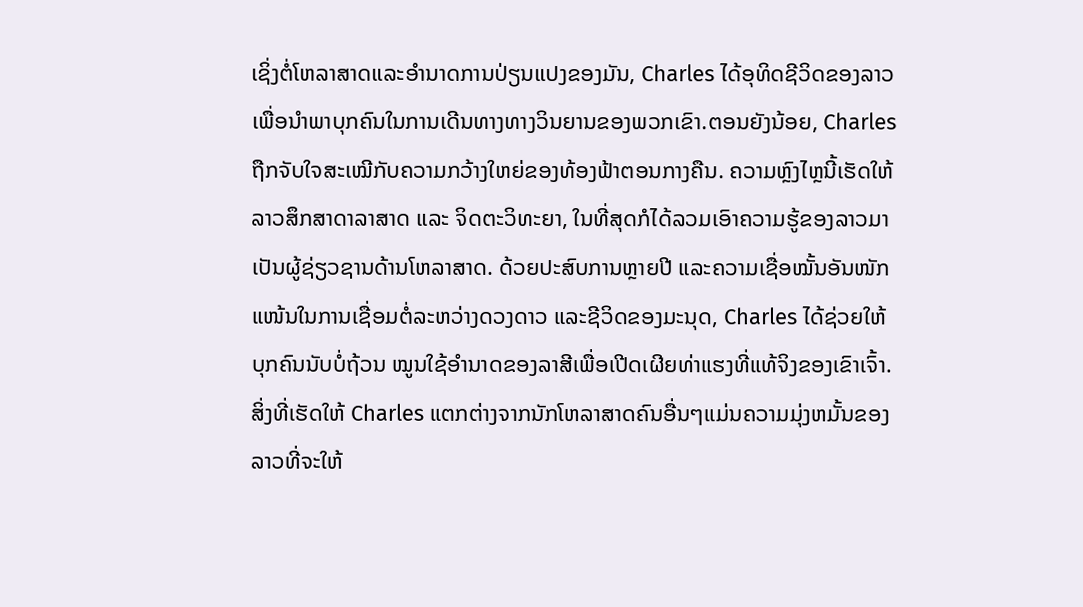ເຊິ່ງຕໍ່ໂຫລາສາດແລະອໍານາດການປ່ຽນແປງຂອງມັນ, Charles ໄດ້ອຸທິດຊີວິດຂອງລາວເພື່ອນໍາພາບຸກຄົນໃນການເດີນທາງທາງວິນຍານຂອງພວກເຂົາ.ຕອນຍັງນ້ອຍ, Charles ຖືກຈັບໃຈສະເໝີກັບຄວາມກວ້າງໃຫຍ່ຂອງທ້ອງຟ້າຕອນກາງຄືນ. ຄວາມຫຼົງໄຫຼນີ້ເຮັດໃຫ້ລາວສຶກສາດາລາສາດ ແລະ ຈິດຕະວິທະຍາ, ໃນທີ່ສຸດກໍໄດ້ລວມເອົາຄວາມຮູ້ຂອງລາວມາເປັນຜູ້ຊ່ຽວຊານດ້ານໂຫລາສາດ. ດ້ວຍປະສົບການຫຼາຍປີ ແລະຄວາມເຊື່ອໝັ້ນອັນໜັກແໜ້ນໃນການເຊື່ອມຕໍ່ລະຫວ່າງດວງດາວ ແລະຊີວິດຂອງມະນຸດ, Charles ໄດ້ຊ່ວຍໃຫ້ບຸກຄົນນັບບໍ່ຖ້ວນ ໝູນໃຊ້ອຳນາດຂອງລາສີເພື່ອເປີດເຜີຍທ່າແຮງທີ່ແທ້ຈິງຂອງເຂົາເຈົ້າ.ສິ່ງທີ່ເຮັດໃຫ້ Charles ແຕກຕ່າງຈາກນັກໂຫລາສາດຄົນອື່ນໆແມ່ນຄວາມມຸ່ງຫມັ້ນຂອງລາວທີ່ຈະໃຫ້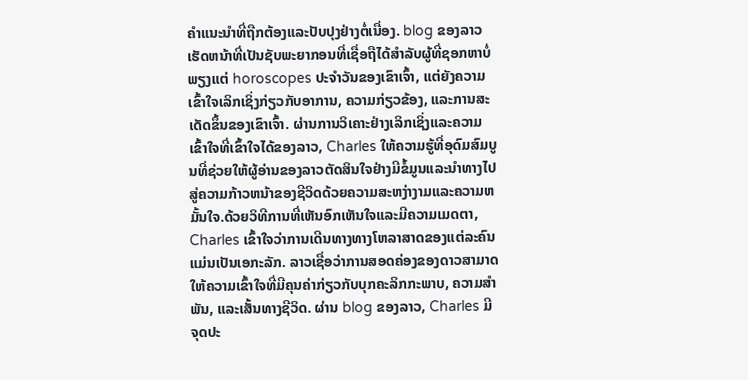ຄໍາແນະນໍາທີ່ຖືກຕ້ອງແລະປັບປຸງຢ່າງຕໍ່ເນື່ອງ. blog ຂອງລາວເຮັດຫນ້າທີ່ເປັນຊັບພະຍາກອນທີ່ເຊື່ອຖືໄດ້ສໍາລັບຜູ້ທີ່ຊອກຫາບໍ່ພຽງແຕ່ horoscopes ປະຈໍາວັນຂອງເຂົາເຈົ້າ, ແຕ່ຍັງຄວາມເຂົ້າໃຈເລິກເຊິ່ງກ່ຽວກັບອາການ, ຄວາມກ່ຽວຂ້ອງ, ແລະການສະເດັດຂຶ້ນຂອງເຂົາເຈົ້າ. ຜ່ານການວິເຄາະຢ່າງເລິກເຊິ່ງແລະຄວາມເຂົ້າໃຈທີ່ເຂົ້າໃຈໄດ້ຂອງລາວ, Charles ໃຫ້ຄວາມຮູ້ທີ່ອຸດົມສົມບູນທີ່ຊ່ວຍໃຫ້ຜູ້ອ່ານຂອງລາວຕັດສິນໃຈຢ່າງມີຂໍ້ມູນແລະນໍາທາງໄປສູ່ຄວາມກ້າວຫນ້າຂອງຊີວິດດ້ວຍຄວາມສະຫງ່າງາມແລະຄວາມຫມັ້ນໃຈ.ດ້ວຍວິທີການທີ່ເຫັນອົກເຫັນໃຈແລະມີຄວາມເມດຕາ, Charles ເຂົ້າໃຈວ່າການເດີນທາງທາງໂຫລາສາດຂອງແຕ່ລະຄົນແມ່ນເປັນເອກະລັກ. ລາວເຊື່ອວ່າການສອດຄ່ອງຂອງດາວສາມາດໃຫ້ຄວາມເຂົ້າໃຈທີ່ມີຄຸນຄ່າກ່ຽວກັບບຸກຄະລິກກະພາບ, ຄວາມສໍາພັນ, ແລະເສັ້ນທາງຊີວິດ. ຜ່ານ blog ຂອງລາວ, Charles ມີຈຸດປະ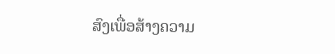ສົງເພື່ອສ້າງຄວາມ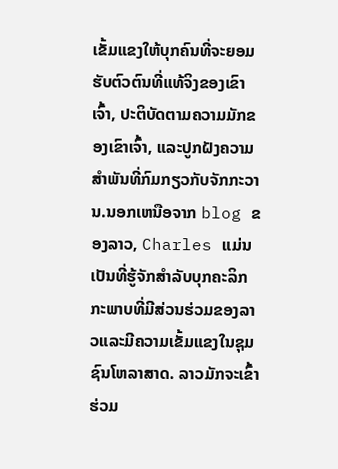ເຂັ້ມແຂງໃຫ້ບຸກຄົນທີ່ຈະຍອມຮັບຕົວຕົນທີ່ແທ້ຈິງຂອງເຂົາເຈົ້າ, ປະຕິບັດຕາມຄວາມມັກຂອງເຂົາເຈົ້າ, ແລະປູກຝັງຄວາມສໍາພັນທີ່ກົມກຽວກັບຈັກກະວານ.ນອກເຫນືອຈາກ blog ຂອງລາວ, Charles ແມ່ນເປັນທີ່ຮູ້ຈັກສໍາລັບບຸກຄະລິກກະພາບທີ່ມີສ່ວນຮ່ວມຂອງລາວແລະມີຄວາມເຂັ້ມແຂງໃນຊຸມຊົນໂຫລາສາດ. ລາວມັກຈະເຂົ້າຮ່ວມ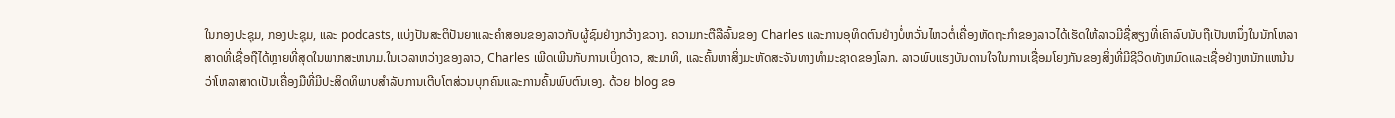ໃນກອງປະຊຸມ, ກອງປະຊຸມ, ແລະ podcasts, ແບ່ງປັນສະຕິປັນຍາແລະຄໍາສອນຂອງລາວກັບຜູ້ຊົມຢ່າງກວ້າງຂວາງ. ຄວາມກະຕືລືລົ້ນຂອງ Charles ແລະການອຸທິດຕົນຢ່າງບໍ່ຫວັ່ນໄຫວຕໍ່ເຄື່ອງຫັດຖະກໍາຂອງລາວໄດ້ເຮັດໃຫ້ລາວມີຊື່ສຽງທີ່ເຄົາລົບນັບຖືເປັນຫນຶ່ງໃນນັກໂຫລາສາດທີ່ເຊື່ອຖືໄດ້ຫຼາຍທີ່ສຸດໃນພາກສະຫນາມ.ໃນເວລາຫວ່າງຂອງລາວ, Charles ເພີດເພີນກັບການເບິ່ງດາວ, ສະມາທິ, ແລະຄົ້ນຫາສິ່ງມະຫັດສະຈັນທາງທໍາມະຊາດຂອງໂລກ. ລາວພົບແຮງບັນດານໃຈໃນການເຊື່ອມໂຍງກັນຂອງສິ່ງທີ່ມີຊີວິດທັງຫມົດແລະເຊື່ອຢ່າງຫນັກແຫນ້ນວ່າໂຫລາສາດເປັນເຄື່ອງມືທີ່ມີປະສິດທິພາບສໍາລັບການເຕີບໂຕສ່ວນບຸກຄົນແລະການຄົ້ນພົບຕົນເອງ. ດ້ວຍ blog ຂອ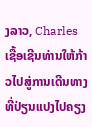ງລາວ, Charles ເຊື້ອເຊີນທ່ານໃຫ້ກ້າວໄປສູ່ການເດີນທາງທີ່ປ່ຽນແປງໄປຄຽງ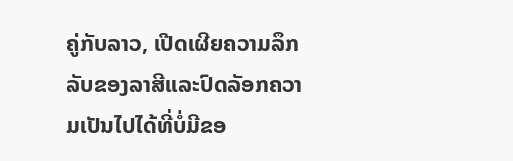ຄູ່ກັບລາວ, ເປີດເຜີຍຄວາມລຶກລັບຂອງລາສີແລະປົດລັອກຄວາມເປັນໄປໄດ້ທີ່ບໍ່ມີຂອ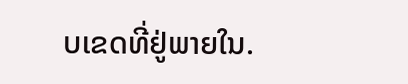ບເຂດທີ່ຢູ່ພາຍໃນ.